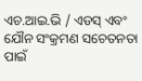ଏଚ.ଆଇ.ଭି / ଏଡସ୍ ଏବଂ ଯୌନ ସଂକ୍ରମଣ ସଚେତନତା ପାଇଁ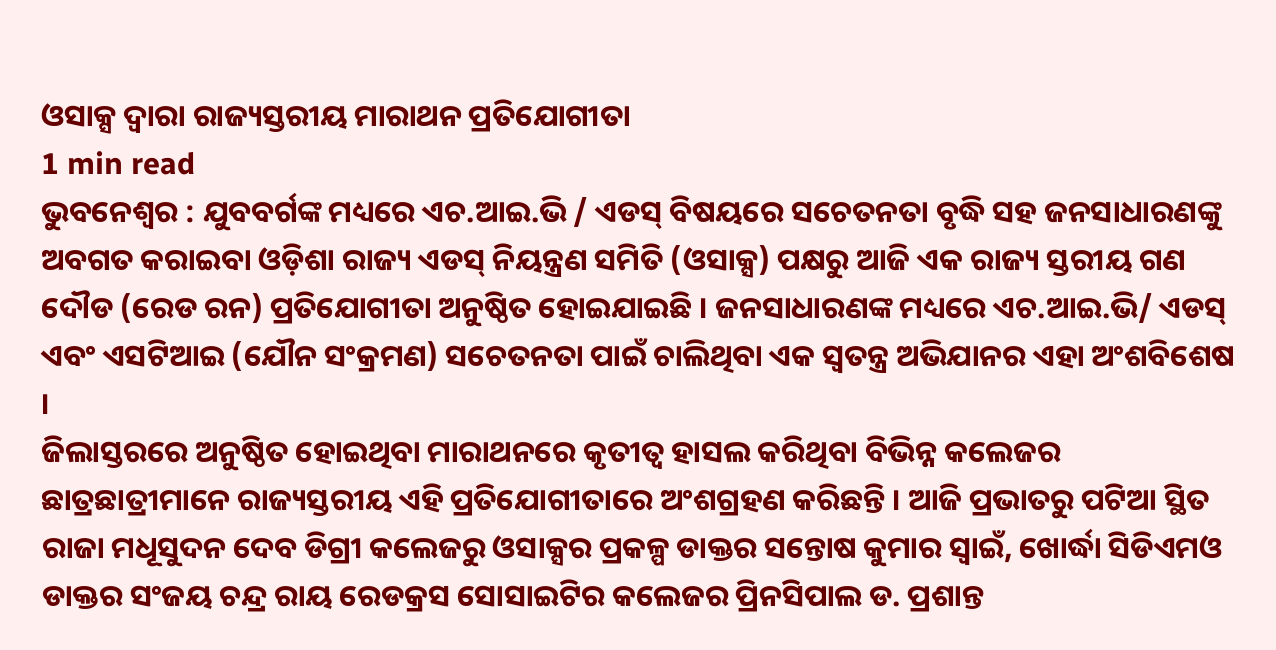ଓସାକ୍ସ ଦ୍ୱାରା ରାଜ୍ୟସ୍ତରୀୟ ମାରାଥନ ପ୍ରତିଯୋଗୀତା
1 min read
ଭୁବନେଶ୍ୱର : ଯୁବବର୍ଗଙ୍କ ମଧ୍ୟରେ ଏଚ.ଆଇ.ଭି / ଏଡସ୍ ବିଷୟରେ ସଚେତନତା ବୃଦ୍ଧି ସହ ଜନସାଧାରଣଙ୍କୁ ଅବଗତ କରାଇବା ଓଡ଼ିଶା ରାଜ୍ୟ ଏଡସ୍ ନିୟନ୍ତ୍ରଣ ସମିତି (ଓସାକ୍ସ) ପକ୍ଷରୁ ଆଜି ଏକ ରାଜ୍ୟ ସ୍ତରୀୟ ଗଣ ଦୌଡ (ରେଡ ରନ) ପ୍ରତିଯୋଗୀତା ଅନୁଷ୍ଠିତ ହୋଇଯାଇଛି । ଜନସାଧାରଣଙ୍କ ମଧ୍ୟରେ ଏଚ.ଆଇ.ଭି/ ଏଡସ୍ ଏବଂ ଏସଟିଆଇ (ଯୌନ ସଂକ୍ରମଣ) ସଚେତନତା ପାଇଁ ଚାଲିଥିବା ଏକ ସ୍ୱତନ୍ତ୍ର ଅଭିଯାନର ଏହା ଅଂଶବିଶେଷ ।
ଜିଲାସ୍ତରରେ ଅନୁଷ୍ଠିତ ହୋଇଥିବା ମାରାଥନରେ କୃତୀତ୍ୱ ହାସଲ କରିଥିବା ବିଭିନ୍ନ କଲେଜର ଛାତ୍ରଛାତ୍ରୀମାନେ ରାଜ୍ୟସ୍ତରୀୟ ଏହି ପ୍ରତିଯୋଗୀତାରେ ଅଂଶଗ୍ରହଣ କରିଛନ୍ତି । ଆଜି ପ୍ରଭାତରୁ ପଟିଆ ସ୍ଥିତ ରାଜା ମଧୂସୁଦନ ଦେବ ଡିଗ୍ରୀ କଲେଜରୁ ଓସାକ୍ସର ପ୍ରକଳ୍ପ ଡାକ୍ତର ସନ୍ତୋଷ କୁମାର ସ୍ୱାଇଁ, ଖୋର୍ଦ୍ଧା ସିଡିଏମଓ ଡାକ୍ତର ସଂଜୟ ଚନ୍ଦ୍ର ରାୟ ରେଡକ୍ରସ ସୋସାଇଟିର କଲେଜର ପ୍ରିନସିପାଲ ଡ. ପ୍ରଶାନ୍ତ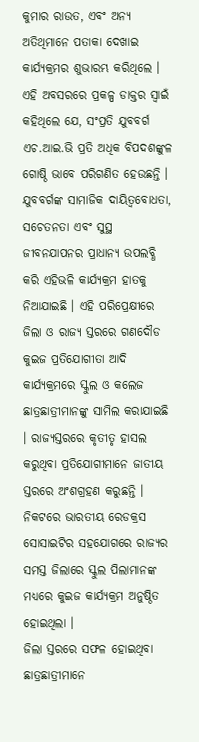କୁମାର ରାଉତ, ଏବଂ ଅନ୍ୟ ଅତିଥିମାନେ ପତାକା ଦେଖାଇ କାର୍ଯ୍ୟକ୍ରମର ଶୁଭାରମ୍ଭ କରିଥିଲେ ।
ଏହି ଅବସରରେ ପ୍ରକଳ୍ପ ଡାକ୍ତର ସ୍ୱାଇଁ କହିଥିଲେ ଯେ, ସଂପ୍ରତି ଯୁବବର୍ଗ ଏଚ.ଆଇ.ଭି ପ୍ରତି ଅଧିକ ବିପଦଶଙ୍କୁଳ ଗୋଷ୍ଠି ଭାବେ ପରିଗଣିତ ହେଉଛନ୍ତି । ଯୁବବର୍ଗଙ୍କ ସାମାଜିକ ଦାୟିତ୍ୱବୋଧତା, ସଚେତନତା ଏବଂ ସୁସ୍ଥ ଜୀବନଯାପନର ପ୍ରାଧାନ୍ୟ ଉପଲବ୍ଧି କରି ଏହିଭଳି କାର୍ଯ୍ୟକ୍ରମ ହାତକୁ ନିଆଯାଇଛି । ଏହି ପରିପ୍ରେକ୍ଷୀରେ ଜିଲା ଓ ରାଜ୍ୟ ସ୍ତରରେ ଗଣଦୌଡ କୁଇଜ ପ୍ରତିଯୋଗୀତା ଆଦି କାର୍ଯ୍ୟକ୍ରମରେ ସ୍କୁଲ ଓ କଲେଜ ଛାତ୍ରଛାତ୍ରୀମାନଙ୍କୁ ସାମିଲ କରାଯାଇଛି । ରାଜ୍ୟସ୍ତରରେ କୃତୀତୃ ହାସଲ କରୁଥିବା ପ୍ରତିଯୋଗୀମାନେ ଜାତୀୟ ସ୍ତରରେ ଅଂଶଗ୍ରହଣ କରୁଛନ୍ତି । ନିକଟରେ ଭାରତୀୟ ରେଡକ୍ରସ ସୋସାଇଟିର ସହଯୋଗରେ ରାଜ୍ୟର ସମସ୍ତ ଜିଲାରେ ସ୍କୁଲ ପିଲାମାନଙ୍କ ମଧ୍ୟରେ କୁଇଜ କାର୍ଯ୍ୟକ୍ରମ ଅନୁଷ୍ଠିତ ହୋଇଥିଲା ।
ଜିଲା ସ୍ତରରେ ସଫଳ ହୋଇଥିବା ଛାତ୍ରଛାତ୍ରୀମାନେ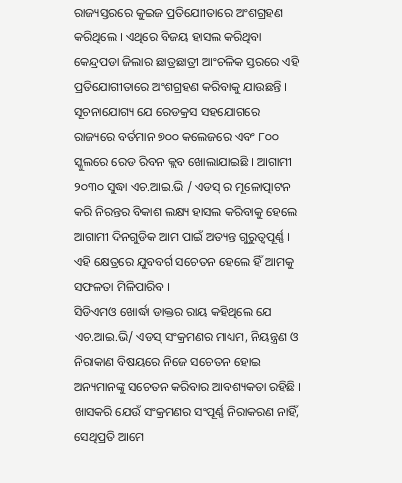ରାଜ୍ୟସ୍ତରରେ କୁଇଜ ପ୍ରତିଯୋୀତାରେ ଅଂଶଗ୍ରହଣ କରିଥିଲେ । ଏଥିରେ ବିଜୟ ହାସଲ କରିଥିବା କେନ୍ଦ୍ରପଡା ଜିଲାର ଛାତ୍ରଛାତ୍ରୀ ଆଂଚଳିକ ସ୍ତରରେ ଏହି ପ୍ରତିଯୋଗୀତାରେ ଅଂଶଗ୍ରହଣ କରିବାକୁ ଯାଉଛନ୍ତି ।
ସୂଚନାଯୋଗ୍ୟ ଯେ ରେଡକ୍ରସ ସହଯୋଗରେ ରାଜ୍ୟରେ ବର୍ତମାନ ୭୦୦ କଲେଜରେ ଏବଂ ୮୦୦ ସ୍କୁଲରେ ରେଡ ରିବନ କ୍ଲବ ଖୋଲାଯାଇଛି । ଆଗାମୀ ୨୦୩୦ ସୁଦ୍ଧା ଏଚ.ଆଇ.ଭି / ଏଡସ୍ ର ମୂଳୋତ୍ପାଟନ କରି ନିରନ୍ତର ବିକାଶ ଲକ୍ଷ୍ୟ ହାସଲ କରିବାକୁ ହେଲେ ଆଗାମୀ ଦିନଗୁଡିକ ଆମ ପାଇଁ ଅତ୍ୟନ୍ତ ଗୁରୁତ୍ୱପୂର୍ଣ୍ଣ । ଏହି କ୍ଷେତ୍ରରେ ଯୁବବର୍ଗ ସଚେତନ ହେଲେ ହିଁ ଆମକୁ ସଫଳତା ମିଳିପାରିବ ।
ସିଡିଏମଓ ଖୋର୍ଦ୍ଧା ଡାକ୍ତର ରାୟ କହିଥିଲେ ଯେ ଏଚ.ଆଇ.ଭି/ ଏଡସ୍ ସଂକ୍ରମଣର ମାଧ୍ୟମ, ନିୟନ୍ତ୍ରଣ ଓ ନିରାକାଣ ବିଷୟରେ ନିଜେ ସଚେତନ ହୋଇ ଅନ୍ୟମାନଙ୍କୁ ସଚେତନ କରିବାର ଆବଶ୍ୟକତା ରହିଛି । ଖାସକରି ଯେଉଁ ସଂକ୍ରମଣର ସଂପୂର୍ଣ୍ଣ ନିରାକରଣ ନାହିଁ, ସେଥିପ୍ରତି ଆମେ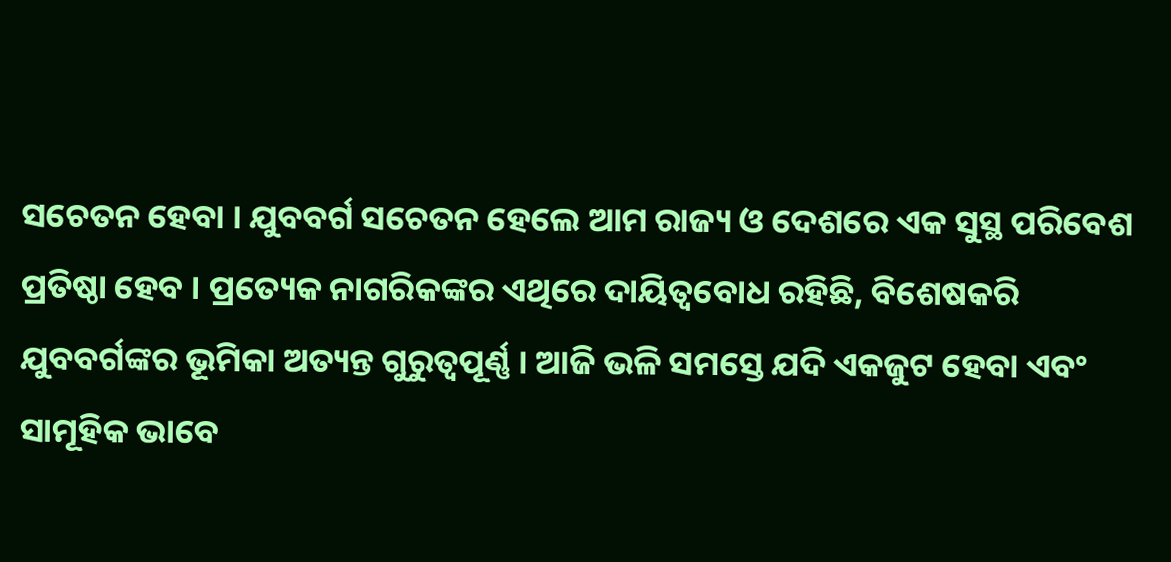ସଚେତନ ହେବା । ଯୁବବର୍ଗ ସଚେତନ ହେଲେ ଆମ ରାଜ୍ୟ ଓ ଦେଶରେ ଏକ ସୁସ୍ଥ ପରିବେଶ ପ୍ରତିଷ୍ଠା ହେବ । ପ୍ରତ୍ୟେକ ନାଗରିକଙ୍କର ଏଥିରେ ଦାୟିତ୍ୱବୋଧ ରହିଛି, ବିଶେଷକରି ଯୁବବର୍ଗଙ୍କର ଭୂମିକା ଅତ୍ୟନ୍ତ ଗୁରୁତ୍ୱପୂର୍ଣ୍ଣ । ଆଜି ଭଳି ସମସ୍ତେ ଯଦି ଏକଜୁଟ ହେବା ଏବଂ ସାମୂହିକ ଭାବେ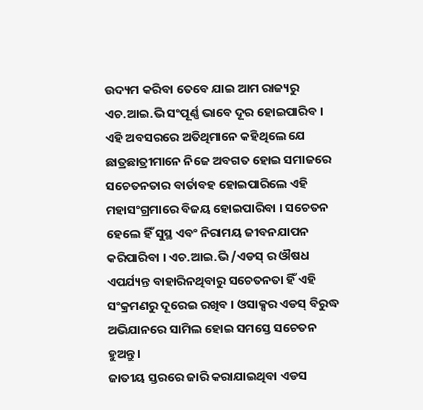ଉଦ୍ୟମ କରିବା ତେବେ ଯାଇ ଆମ ରାଜ୍ୟରୁ ଏଚ.ଆଇ.ଭି ସଂପୂର୍ଣ୍ଣ ଭାବେ ଦୂର ହୋଇପାରିବ ।
ଏହି ଅବସରରେ ଅତିଥିମାନେ କହିଥିଲେ ଯେ ଛାତ୍ରଛାତ୍ରୀମାନେ ନିଜେ ଅବଗତ ହୋଇ ସମାଜରେ ସଚେତନତାର ବାର୍ତାବହ ହୋଇପାରିଲେ ଏହି ମହାସଂଗ୍ରମାରେ ବିଜୟ ହୋଇପାରିବା । ସଚେତନ ହେଲେ ହିଁ ସୁସ୍ଥ ଏବଂ ନିରାମୟ ଜୀବନଯାପନ କରିପାରିବା । ଏଚ.ଆଇ.ଭି /ଏଡସ୍ ର ଔଷଧ ଏପର୍ଯ୍ୟନ୍ତ ବାହାରିନଥିବାରୁ ସଚେତନତା ହିଁ ଏହି ସଂକ୍ରମଣରୁ ଦୂରେଇ ରଖିବ । ଓସାକ୍ସର ଏଡସ୍ ବିରୁଦ୍ଧ ଅଭିଯାନରେ ସାମିଲ ହୋଇ ସମସ୍ତେ ସଚେତନ ହୁଅନ୍ତୁ ।
ଜାତୀୟ ସ୍ତରରେ ଜାରି କରାଯାଇଥିବା ଏଡସ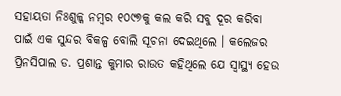ସହାୟତା ନିଃଶୁଳ୍କ ନମ୍ବର ୧୦୯୭କୁ କଲ କରି ସବୁ ଦୂର କରିବା ପାଇଁ ଏକ ସୁନ୍ଦର ବିକଳ୍ପ ବୋଲି ସୂଚନା ଦେଇଥିଲେ । କଲେଜର ପ୍ରିନସିପାଲ ଡ. ପ୍ରଶାନ୍ତ କୁମାର ରାଉତ କହିଥିଲେ ଯେ ସ୍ୱାସ୍ଥ୍ୟ ହେଉ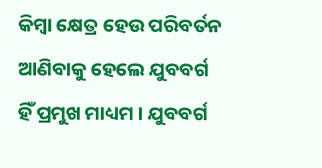କିମ୍ବା କ୍ଷେତ୍ର ହେଉ ପରିବର୍ତନ ଆଣିବାକୁ ହେଲେ ଯୁବବର୍ଗ ହିଁ ପ୍ରମୁଖ ମାଧ୍ୟମ । ଯୁବବର୍ଗ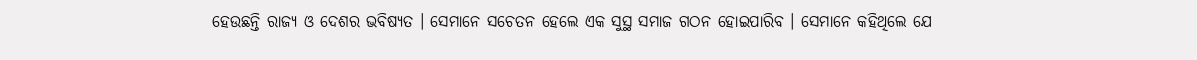ହେଉଛନ୍ତି ରାଜ୍ୟ ଓ ଦେଶର ଭବିଷ୍ୟତ । ସେମାନେ ସଚେତନ ହେଲେ ଏକ ସୁସ୍ଥ ସମାଜ ଗଠନ ହୋଇପାରିବ । ସେମାନେ କହିଥିଲେ ଯେ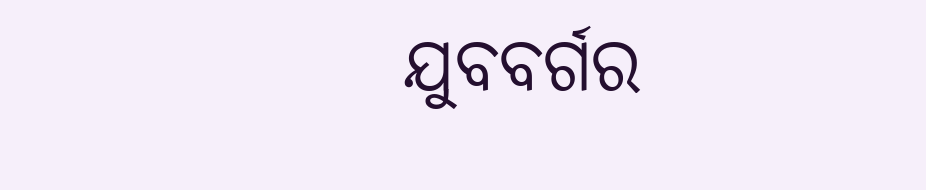ଯୁବବର୍ଗର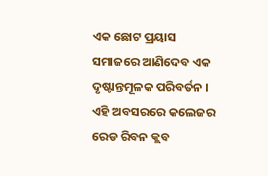ଏକ ଛୋଟ ପ୍ରୟାସ ସମାଜରେ ଆଣିଦେବ ଏକ ଦୃଷ୍ଟାନ୍ତମୂଳକ ପରିବର୍ତନ ।
ଏହି ଅବସରରେ କଲେଜର ରେଡ ରିବନ କ୍ଲବ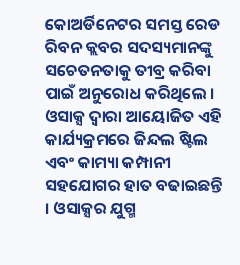କୋଅର୍ଡିନେଟର ସମସ୍ତ ରେଡ ରିବନ କ୍ଲବର ସଦସ୍ୟମାନଙ୍କୁ ସଚେତନତାକୁ ତୀବ୍ର କରିବା ପାଇଁ ଅନୁରୋଧ କରିଥିଲେ । ଓସାକ୍ସ ଦ୍ୱାରା ଆୟୋଜିତ ଏହି କାର୍ଯ୍ୟକ୍ରମରେ ଜିନ୍ଦଲ ଷ୍ଟିଲ ଏବଂ କାମ୍ୟା କମ୍ପାନୀ ସହଯୋଗର ହାତ ବଢାଇଛନ୍ତି । ଓସାକ୍ସର ଯୁଗ୍ମ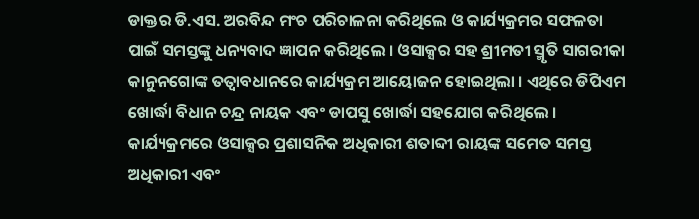ଡାକ୍ତର ଡି.ଏସ. ଅରବିନ୍ଦ ମଂଚ ପରିଚାଳନା କରିଥିଲେ ଓ କାର୍ଯ୍ୟକ୍ରମର ସଫଳତା ପାଇଁ ସମସ୍ତଙ୍କୁ ଧନ୍ୟବାଦ ଜ୍ଞାପନ କରିଥିଲେ । ଓସାକ୍ସର ସହ ଶ୍ରୀମତୀ ସ୍ମୃତି ସାଗରୀକା କାନୁନଗୋଙ୍କ ତତ୍ୱାବଧାନରେ କାର୍ଯ୍ୟକ୍ରମ ଆୟୋଜନ ହୋଇଥିଲା । ଏଥିରେ ଡିପିଏମ ଖୋର୍ଦ୍ଧା ବିଧାନ ଚନ୍ଦ୍ର ନାୟକ ଏବଂ ଡାପସୁ ଖୋର୍ଦ୍ଧା ସହଯୋଗ କରିଥିଲେ । କାର୍ଯ୍ୟକ୍ରମରେ ଓସାକ୍ସର ପ୍ରଶାସନିକ ଅଧିକାରୀ ଶତାବ୍ଦୀ ରାୟଙ୍କ ସମେତ ସମସ୍ତ ଅଧିକାରୀ ଏବଂ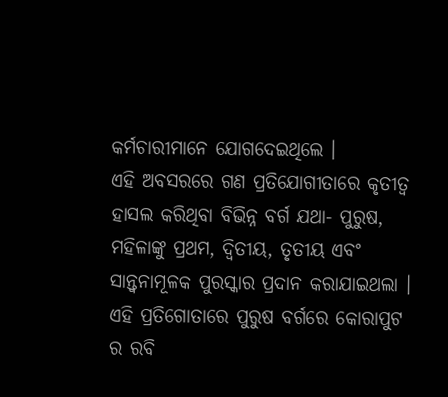କର୍ମଚାରୀମାନେ ଯୋଗଦେଇଥିଲେ ।
ଏହି ଅବସରରେ ଗଣ ପ୍ରତିଯୋଗୀତାରେ କୃତୀତ୍ୱ ହାସଲ କରିଥିବା ବିଭିନ୍ନ ବର୍ଗ ଯଥା- ପୁରୁଷ, ମହିଳାଙ୍କୁ ପ୍ରଥମ, ଦ୍ୱିତୀୟ, ତୃତୀୟ ଏବଂ ସାନ୍ତ୍ୱନାମୂଳକ ପୁରସ୍କାର ପ୍ରଦାନ କରାଯାଇଥଲା । ଏହି ପ୍ରତିଗୋତାରେ ପୁରୁଷ ବର୍ଗରେ କୋରାପୁଟ ର ରବି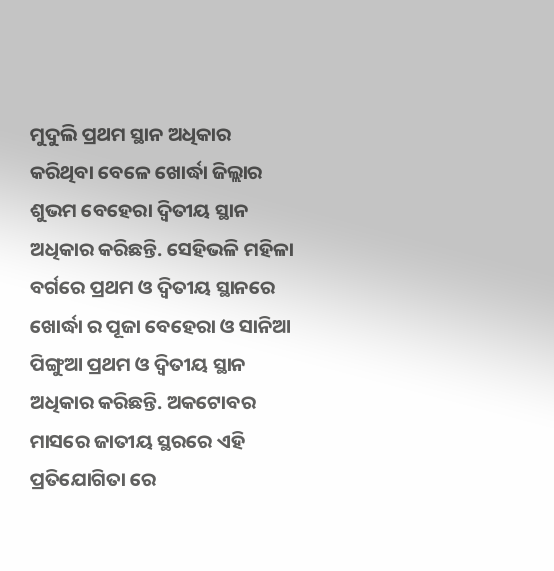ମୁଦୁଲି ପ୍ରଥମ ସ୍ଥାନ ଅଧିକାର କରିଥିବା ବେଳେ ଖୋର୍ଦ୍ଧା ଜିଲ୍ଲାର ଶୁଭମ ବେହେରା ଦ୍ଵିତୀୟ ସ୍ଥାନ ଅଧିକାର କରିଛନ୍ତି. ସେହିଭଳି ମହିଳା ବର୍ଗରେ ପ୍ରଥମ ଓ ଦ୍ଵିତୀୟ ସ୍ଥାନରେ ଖୋର୍ଦ୍ଧା ର ପୂଜା ବେହେରା ଓ ସାନିଆ ପିଙ୍ଗୁଆ ପ୍ରଥମ ଓ ଦ୍ଵିତୀୟ ସ୍ଥାନ ଅଧିକାର କରିଛନ୍ତି. ଅକଟୋବର ମାସରେ ଜାତୀୟ ସ୍ଥରରେ ଏହି ପ୍ରତିଯୋଗିତା ରେ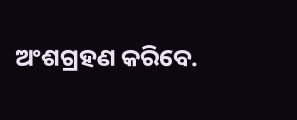ଅଂଶଗ୍ରହଣ କରିବେ.